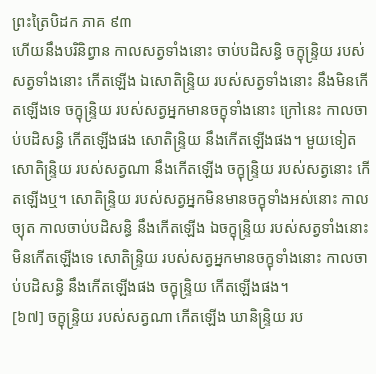ព្រះត្រៃបិដក ភាគ ៩៣
ហើយនឹងបរិនិព្វាន កាលសត្វទាំងនោះ ចាប់បដិសន្ធិ ចក្ខុន្ទ្រិយ របស់សត្វទាំងនោះ កើតឡើង ឯសោតិន្ទ្រិយ របស់សត្វទាំងនោះ នឹងមិនកើតឡើងទេ ចក្ខុន្ទ្រិយ របស់សត្វអ្នកមានចក្ខុទាំងនោះ ក្រៅនេះ កាលចាប់បដិសន្ធិ កើតឡើងផង សោតិន្ទ្រិយ នឹងកើតឡើងផង។ មួយទៀត សោតិន្ទ្រិយ របស់សត្វណា នឹងកើតឡើង ចក្ខុន្ទ្រិយ របស់សត្វនោះ កើតឡើងឬ។ សោតិន្ទ្រិយ របស់សត្វអ្នកមិនមានចក្ខុទាំងអស់នោះ កាលច្យុត កាលចាប់បដិសន្ធិ នឹងកើតឡើង ឯចក្ខុន្ទ្រិយ របស់សត្វទាំងនោះ មិនកើតឡើងទេ សោតិន្ទ្រិយ របស់សត្វអ្នកមានចក្ខុទាំងនោះ កាលចាប់បដិសន្ធិ នឹងកើតឡើងផង ចក្ខុន្ទ្រិយ កើតឡើងផង។
[៦៧] ចក្ខុន្ទ្រិយ របស់សត្វណា កើតឡើង ឃានិន្ទ្រិយ រប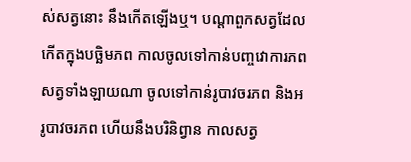ស់សត្វនោះ នឹងកើតឡើងឬ។ បណ្តាពួកសត្វដែលកើតក្នុងបច្ឆិមភព កាលចូលទៅកាន់បញ្ចវោការភព សត្វទាំងឡាយណា ចូលទៅកាន់រូបាវចរភព និងអរូបាវចរភព ហើយនឹងបរិនិព្វាន កាលសត្វ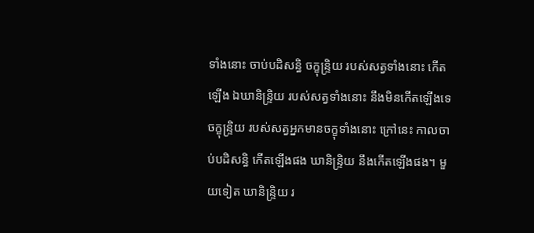ទាំងនោះ ចាប់បដិសន្ធិ ចក្ខុន្ទ្រិយ របស់សត្វទាំងនោះ កើតឡើង ឯឃានិន្ទ្រិយ របស់សត្វទាំងនោះ នឹងមិនកើតឡើងទេ ចក្ខុន្ទ្រិយ របស់សត្វអ្នកមានចក្ខុទាំងនោះ ក្រៅនេះ កាលចាប់បដិសន្ធិ កើតឡើងផង ឃានិន្ទ្រិយ នឹងកើតឡើងផង។ មួយទៀត ឃានិន្ទ្រិយ រ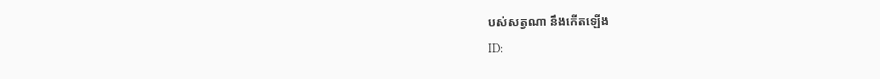បស់សត្វណា នឹងកើតឡើង
ID: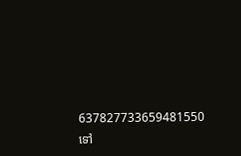637827733659481550
ទៅ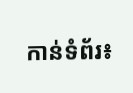កាន់ទំព័រ៖